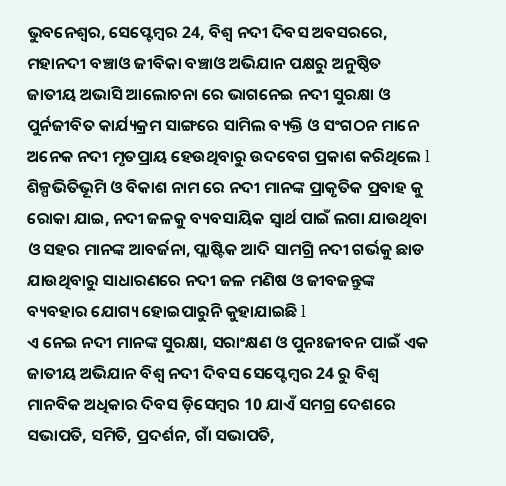ଭୁବନେଶ୍ୱର, ସେପ୍ଟେମ୍ବର 24, ବିଶ୍ୱ ନଦୀ ଦିବସ ଅବସରରେ, ମହାନଦୀ ବଞ୍ଚାଓ ଜୀବିକା ବଞ୍ଚାଓ ଅଭିଯାନ ପକ୍ଷରୁ ଅନୁଷ୍ଠିତ ଜାତୀୟ ଅଭାସି ଆଲୋଚନା ରେ ଭାଗନେଇ ନଦୀ ସୁରକ୍ଷା ଓ ପୁର୍ନଜୀବିତ କାର୍ଯ୍ୟକ୍ରମ ସାଙ୍ଗରେ ସାମିଲ ବ୍ୟକ୍ତି ଓ ସଂଗଠନ ମାନେ ଅନେକ ନଦୀ ମୃତପ୍ରାୟ ହେଉଥିବାରୁ ଉଦବେଗ ପ୍ରକାଶ କରିଥିଲେ l ଶିଳ୍ପଭିତିଭୂମି ଓ ବିକାଶ ନାମ ରେ ନଦୀ ମାନଙ୍କ ପ୍ରାକୃତିକ ପ୍ରବାହ କୁ ରୋକା ଯାଇ, ନଦୀ ଜଳକୁ ବ୍ୟବସାୟିକ ସ୍ୱାର୍ଥ ପାଇଁ ଲଗା ଯାଉଥିବା ଓ ସହର ମାନଙ୍କ ଆବର୍ଜନା, ପ୍ଲାଷ୍ଟିକ ଆଦି ସାମଗ୍ରି ନଦୀ ଗର୍ଭକୁ ଛାଡ ଯାଉଥିବାରୁ ସାଧାରଣରେ ନଦୀ ଜଳ ମଣିଷ ଓ ଜୀବଜନ୍ତୁଙ୍କ ବ୍ୟବହାର ଯୋଗ୍ୟ ହୋଇପାରୁନି କୁହାଯାଇଛି l
ଏ ନେଇ ନଦୀ ମାନଙ୍କ ସୁରକ୍ଷା, ସରାଂକ୍ଷଣ ଓ ପୁନଃଜୀବନ ପାଇଁ ଏକ ଜାତୀୟ ଅଭିଯାନ ବିଶ୍ୱ ନଦୀ ଦିବସ ସେପ୍ଟେମ୍ବର 24 ରୁ ବିଶ୍ୱ ମାନବିକ ଅଧିକାର ଦିବସ ଡ଼ିସେମ୍ବର 10 ଯାଏଁ ସମଗ୍ର ଦେଶରେ ସଭାପତି, ସମିତି, ପ୍ରଦର୍ଶନ, ଗାଁ ସଭାପତି,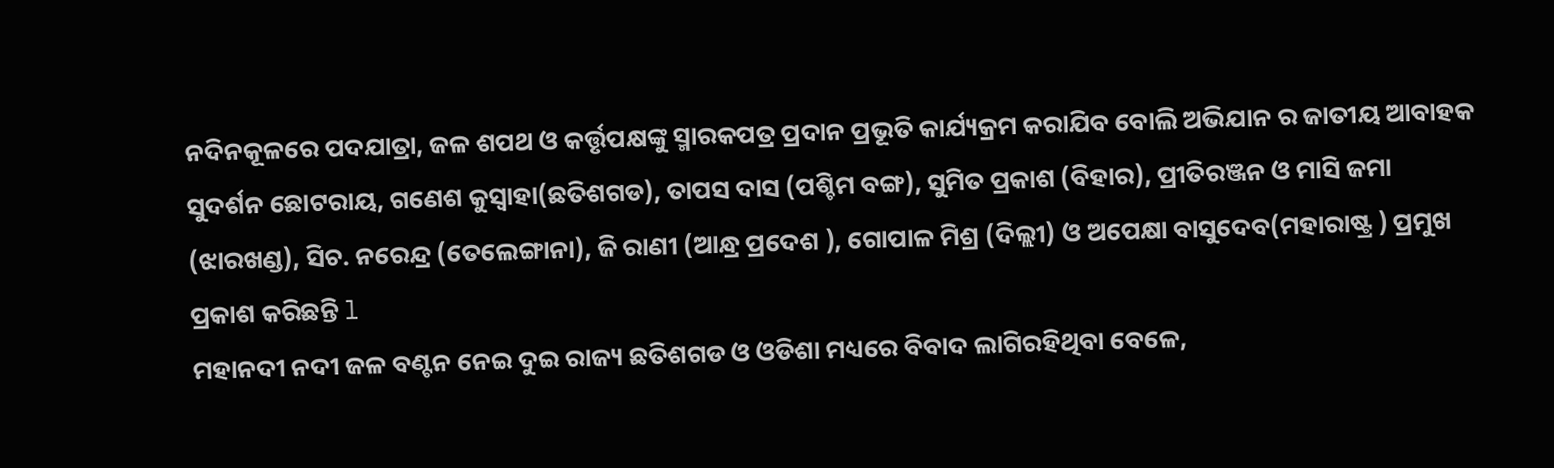ନଦିନକୂଳରେ ପଦଯାତ୍ରା, ଜଳ ଶପଥ ଓ କର୍ତ୍ତୃପକ୍ଷଙ୍କୁ ସ୍ମାରକପତ୍ର ପ୍ରଦାନ ପ୍ରଭୂତି କାର୍ଯ୍ୟକ୍ରମ କରାଯିବ ବୋଲି ଅଭିଯାନ ର ଜାତୀୟ ଆବାହକ ସୁଦର୍ଶନ ଛୋଟରାୟ, ଗଣେଶ କୁସ୍ୱାହା(ଛତିଶଗଡ), ତାପସ ଦାସ (ପଶ୍ଚିମ ବଙ୍ଗ), ସୁମିତ ପ୍ରକାଶ (ବିହାର), ପ୍ରୀତିରଞ୍ଜନ ଓ ମାସି ଜମା (ଝାରଖଣ୍ଡ), ସିଚ. ନରେନ୍ଦ୍ର (ତେଲେଙ୍ଗାନା), ଜି ରାଣୀ (ଆନ୍ଧ୍ର ପ୍ରଦେଶ ), ଗୋପାଳ ମିଶ୍ର (ଦିଲ୍ଲୀ) ଓ ଅପେକ୍ଷା ବାସୁଦେବ(ମହାରାଷ୍ଟ୍ର ) ପ୍ରମୁଖ ପ୍ରକାଶ କରିଛନ୍ତି l
ମହାନଦୀ ନଦୀ ଜଳ ବଣ୍ଟନ ନେଇ ଦୁଇ ରାଜ୍ୟ ଛତିଶଗଡ ଓ ଓଡିଶା ମଧ୍ୟରେ ବିବାଦ ଲାଗିରହିଥିବା ବେଳେ,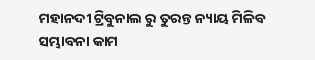ମହାନଦୀ ଟ୍ରିବୁନାଲ ରୁ ତୁରନ୍ତ ନ୍ୟାୟ ମିଳିବ ସମ୍ଭାବନା କାମ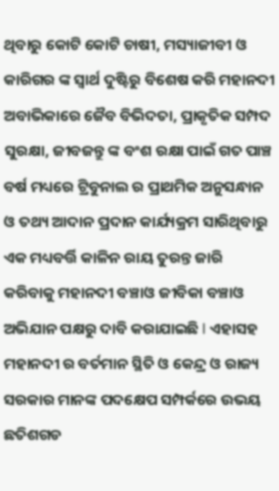ଥିବାରୁ କୋଟି କୋଟି ଚାଷୀ, ମସ୍ୟାଜୀବୀ ଓ କାରିଗର ଙ୍କ ସ୍ୱାର୍ଥ ଦୁଷ୍ଟିରୁ ବିଶେଷ କରି ମହାନଦୀ ଅବାଭିକାରେ ଜୈବ ବିଭିଦତା, ପ୍ରାକୃତିକ ସମ୍ପଦ ସୁରକ୍ଷା, ଜୀବଜନ୍ତୁ ଙ୍କ ବଂଶ ରକ୍ଷା ପାଇଁ ଗତ ପାଞ୍ଚ ବର୍ଷ ମଧ୍ୟରେ ଟ୍ରିବୁନାଲ ର ପ୍ରାଥମିକ ଅନୁସନ୍ଧାନ ଓ ତଥ୍ୟ ଆଦାନ ପ୍ରଦାନ କାର୍ଯ୍ୟକ୍ରମ ସାରିଥିବାରୁ ଏକ ମଧ୍ୟବର୍ତ୍ତି କାଳିନ ରାୟ ତୁରନ୍ତ ଜାରି କରିବାକୁ ମହାନଦୀ ବଞ୍ଚାଓ ଜୀବିକା ବଞ୍ଚାଓ ଅଭିଯାନ ପକ୍ଷରୁ ଦାବି କରାଯାଇଛି l ଏହାସହ ମହାନଦୀ ର ବର୍ତମାନ ସ୍ଥିତି ଓ କେନ୍ଦ୍ର ଓ ରାଜ୍ୟ ସରକାର ମାନଙ୍କ ପଦକ୍ଷେପ ସମ୍ପର୍କରେ ଉଭୟ ଛତିଶଗଡ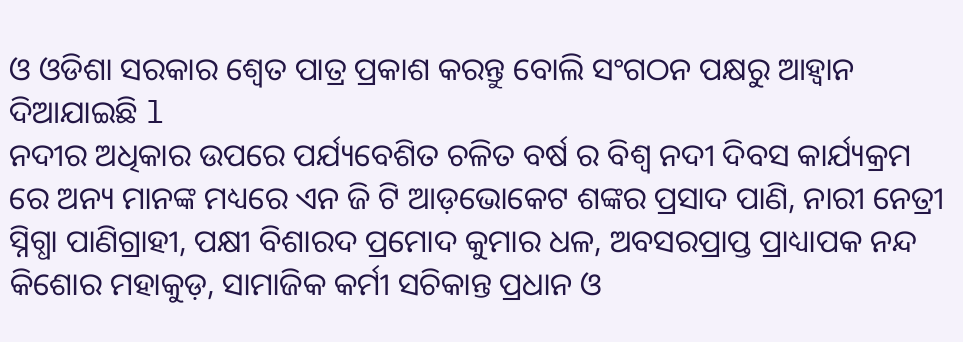ଓ ଓଡିଶା ସରକାର ଶ୍ୱେତ ପାତ୍ର ପ୍ରକାଶ କରନ୍ତୁ ବୋଲି ସଂଗଠନ ପକ୍ଷରୁ ଆହ୍ୱାନ ଦିଆଯାଇଛି l
ନଦୀର ଅଧିକାର ଉପରେ ପର୍ଯ୍ୟବେଶିତ ଚଳିତ ବର୍ଷ ର ବିଶ୍ୱ ନଦୀ ଦିବସ କାର୍ଯ୍ୟକ୍ରମ ରେ ଅନ୍ୟ ମାନଙ୍କ ମଧ୍ୟରେ ଏନ ଜି ଟି ଆଡ଼ଭୋକେଟ ଶଙ୍କର ପ୍ରସାଦ ପାଣି, ନାରୀ ନେତ୍ରୀ ସ୍ନିଗ୍ଧା ପାଣିଗ୍ରାହୀ, ପକ୍ଷୀ ବିଶାରଦ ପ୍ରମୋଦ କୁମାର ଧଳ, ଅବସରପ୍ରାପ୍ତ ପ୍ରାଧ୍ୟାପକ ନନ୍ଦ କିଶୋର ମହାକୁଡ଼, ସାମାଜିକ କର୍ମୀ ସଚିକାନ୍ତ ପ୍ରଧାନ ଓ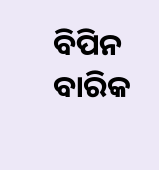ବିପିନ ବାରିକ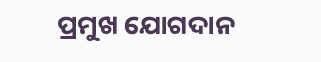ପ୍ରମୁଖ ଯୋଗଦାନ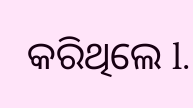କରିଥିଲେ l.